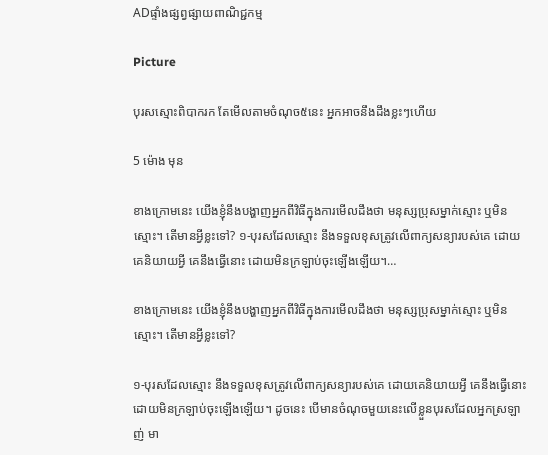ADផ្ទាំងផ្សព្វផ្សាយពាណិជ្ជកម្ម

Picture

បុរសស្មោះពិបាករក តែមើលតាមចំណុច៥នេះ អ្នកអាចនឹងដឹងខ្លះៗហើយ

5 ម៉ោង មុន

ខាងក្រោមនេះ យើងខ្ញុំនឹងបង្ហាញអ្នកពីវិធីក្នុងការមើលដឹងថា មនុស្សប្រុសម្នាក់ស្មោះ ឬមិនស្មោះ។ តើមានអ្វីខ្លះទៅ? ១-បុរសដែលស្មោះ នឹងទទួលខុសត្រូវលើពាក្យសន្យារបស់គេ ដោយគេនិយាយអ្វី គេនឹងធ្វើនោះ ដោយមិនក្រឡាប់ចុះឡើងឡើយ។…

ខាងក្រោមនេះ យើងខ្ញុំនឹងបង្ហាញអ្នកពីវិធីក្នុងការមើលដឹងថា មនុស្សប្រុសម្នាក់ស្មោះ ឬមិនស្មោះ។ តើមានអ្វីខ្លះទៅ?

១-បុរសដែលស្មោះ នឹងទទួលខុសត្រូវលើពាក្យសន្យារបស់គេ ដោយគេនិយាយអ្វី គេនឹងធ្វើនោះ ដោយមិនក្រឡាប់ចុះឡើងឡើយ។ ដូចនេះ បើមានចំណុចមួយនេះលើខ្លួនបុរសដែលអ្នកស្រឡាញ់ មា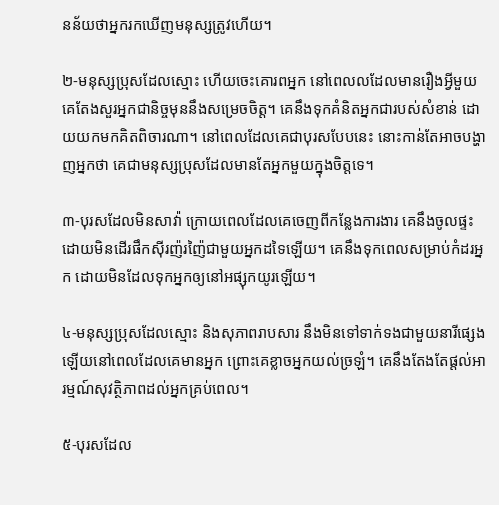នន័យថាអ្នករកឃើញមនុស្សត្រូវហើយ។

២-មនុស្សប្រុសដែលស្មោះ ហើយចេះគោរពអ្នក នៅពេលលដែលមានរឿងអ្វីមួយ គេតែងសួរអ្នកជានិច្ចមុននឹងសម្រេចចិត្ត។ គេនឹងទុកគំនិតអ្នកជារបស់សំខាន់ ដោយយកមកគិតពិចារណា។ នៅពេលដែលគេជាបុរសបែបនេះ នោះកាន់តែអាចបង្ហាញអ្នកថា គេជាមនុស្សប្រុសដែលមានតែអ្នកមួយក្នុងចិត្តទេ។

៣-បុរសដែលមិនសាវ៉ា ក្រោយពេលដែលគេចេញពីកន្លែងការងារ គេនឹងចូលផ្ទះ ដោយមិនដើរផឹកស៊ីរញ៉រញ៉ៃជាមួយអ្នកដទៃឡើយ។ គេនឹងទុកពេលសម្រាប់កំដរអ្នក ដោយមិនដែលទុកអ្នកឲ្យនៅអផ្សុកយូរឡើយ។

៤-មនុស្សប្រុសដែលស្មោះ និងសុភាពរាបសារ នឹងមិនទៅទាក់ទងជាមួយនារីផ្សេងឡើយនៅពេលដែលគេមានអ្នក ព្រោះគេខ្លាចអ្នកយល់ច្រឡំ។ គេនឹងតែងតែផ្តល់អារម្មណ៍សុវត្ថិភាពដល់អ្នកគ្រប់ពេល។

៥-បុរសដែល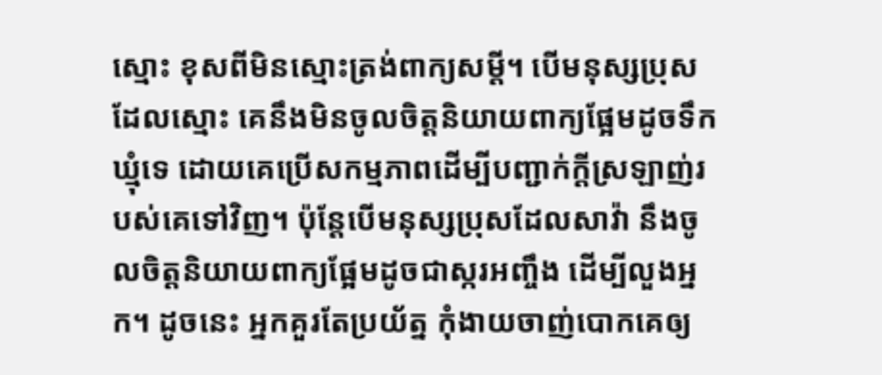ស្មោះ ខុសពីមិនស្មោះត្រង់ពាក្យសម្តី។ បើមនុស្សប្រុសដែលស្មោះ គេនឹងមិនចូលចិត្តនិយាយពាក្យផ្អែមដូចទឹកឃ្មុំទេ ដោយគេប្រើសកម្មភាពដើម្បីបញ្ជាក់ក្តីស្រឡាញ់របស់គេទៅវិញ។ ប៉ុន្តែបើមនុស្សប្រុសដែលសាវ៉ា នឹងចូលចិត្តនិយាយពាក្យផ្អែមដូចជាស្ករអញ្ចឹង ដើម្បីលួងអ្នក។ ដូចនេះ អ្នកគួរតែប្រយ័ត្ន កុំងាយចាញ់បោកគេឲ្យ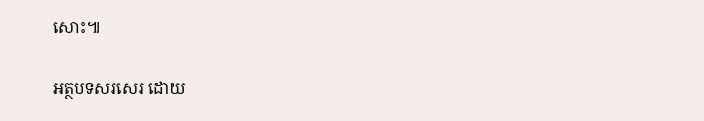សោះ៕

អត្ថបទសរសេរ ដោយ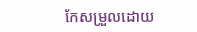កែសម្រួលដោយ